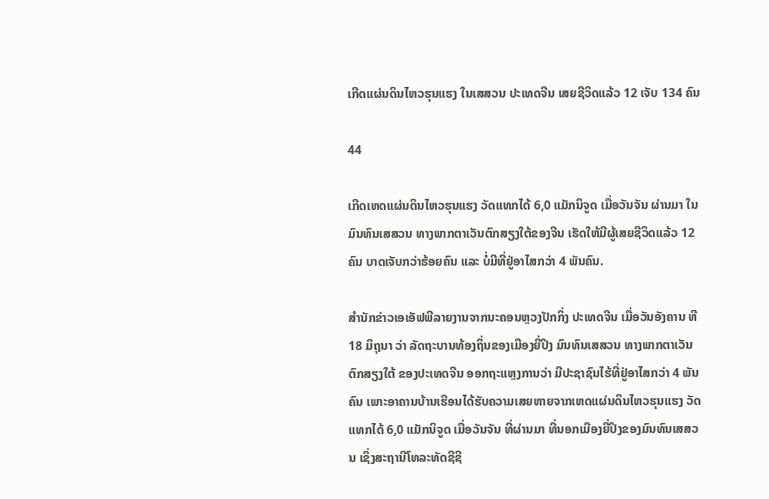ເກີດແຜ່ນດິນໄຫວຮຸນແຮງ ໃນເສສວນ ປະເທດຈີນ ເສຍຊີວິດແລ້ວ 12 ເຈັບ 134 ຄົນ

44

ເກີດເຫດແຜ່ນດິນໄຫວຮຸນແຮງ ວັດແທກໄດ້ 6,0 ແມັກນິຈູດ ເມື່ອວັນຈັນ ຜ່ານມາ ໃນມົນທົນເສສວນ ທາງພາກຕາເວັນຕົກສຽງໃຕ້ຂອງຈີນ ເຮັດໃຫ້ມີຜູ້ເສຍຊີວິດແລ້ວ 12 ຄົນ ບາດເຈັບກວ່າຮ້ອຍຄົນ ແລະ ບໍ່ມີທີ່ຢູ່ອາໄສກວ່າ 4 ພັນຄົນ.

ສໍານັກຂ່າວເອເອັຟພີລາຍງານຈາກນະຄອນຫຼວງປັກກິ່ງ ປະເທດຈີນ ເມື່ອວັນອັງຄານ ທີ 18 ມິຖຸນາ ວ່າ ລັດຖະບານທ້ອງຖິ່ນຂອງເມືອງຍີ່ປິງ ມົນທົນເສສວນ ທາງພາກຕາເວັນຕົກສຽງໃຕ້ ຂອງປະເທດຈີນ ອອກຖະແຫຼງການວ່າ ມີປະຊາຊົນໄຮ້ທີ່ຢູ່ອາໄສກວ່າ 4 ພັນຄົນ ເພາະອາຄານບ້ານເຮືອນໄດ້ຮັບຄວາມເສຍຫາຍຈາກເຫດແຜ່ນດິນໄຫວຮຸນແຮງ ວັດແທກໄດ້ 6,0 ແມັກນິຈູດ ເມື່ອວັນຈັນ ທີ່ຜ່ານມາ ທີ່ນອກເມືອງຍີ່ປິງຂອງມົນທົນເສສວນ ເຊິ່ງສະຖານີໂທລະທັດຊີຊີ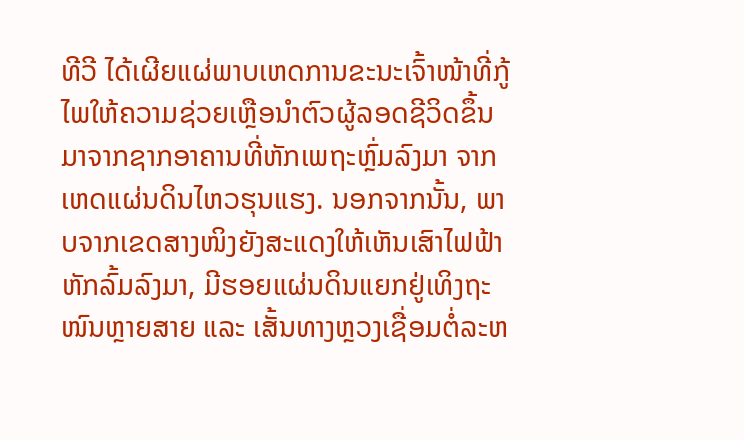ທີວີ ໄດ້ເຜີຍແຜ່ພາບເຫດການຂະນະເຈົ້າໜ້າທີ່ກູ້ໄພໃຫ້ຄວາມຊ່ວຍເຫຼືອນໍາຕົວຜູ້ລອດຊີວິດຂຶ້ນມາຈາກຊາກອາຄານທີ່ຫັກເພຖະຫຼົ່ມລົງມາ ຈາກເຫດແຜ່ນດິນໄຫວຮຸນແຮງ. ນອກຈາກນັ້ນ, ພາບຈາກເຂດສາງໜິງຍັງສະແດງໃຫ້ເຫັນເສົາໄຟຟ້າຫັກລົ້ມລົງມາ, ມີຮອຍແຜ່ນດິນແຍກຢູ່ເທິງຖະໜົນຫຼາຍສາຍ ແລະ ເສັ້ນທາງຫຼວງເຊື່ອມຕໍ່ລະຫ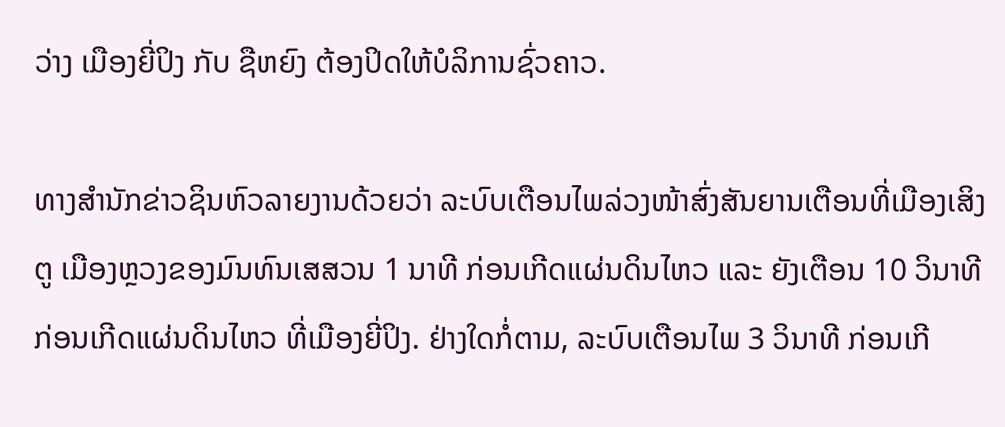ວ່າງ ເມືອງຍີ່ປິງ ກັບ ຊືຫຍົງ ຕ້ອງປິດໃຫ້ບໍລິການຊົ່ວຄາວ.

ທາງສໍານັກຂ່າວຊິນຫົວລາຍງານດ້ວຍວ່າ ລະບົບເຕືອນໄພລ່ວງໜ້າສົ່ງສັນຍານເຕືອນທີ່ເມືອງເສິງຕູ ເມືອງຫຼວງຂອງມົນທົນເສສວນ 1 ນາທີ ກ່ອນເກີດແຜ່ນດິນໄຫວ ແລະ ຍັງເຕືອນ 10 ວິນາທີ ກ່ອນເກີດແຜ່ນດິນໄຫວ ທີ່ເມືອງຍີ່ປິງ. ຢ່າງໃດກໍ່ຕາມ, ລະບົບເຕືອນໄພ 3 ວິນາທີ ກ່ອນເກີ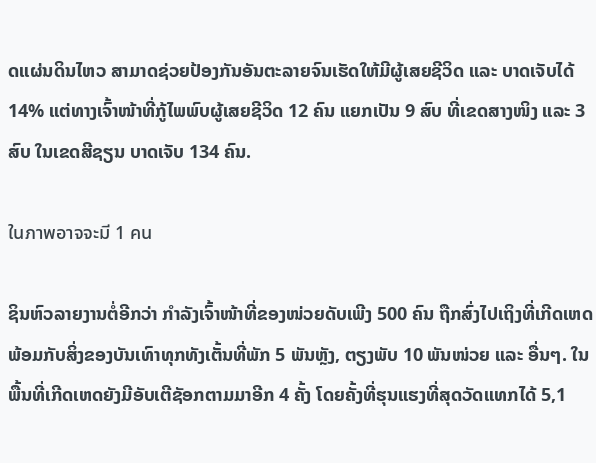ດແຜ່ນດິນໄຫວ ສາມາດຊ່ວຍປ້ອງກັນອັນຕະລາຍຈົນເຮັດໃຫ້ມີຜູ້ເສຍຊີວິດ ແລະ ບາດເຈັບໄດ້ 14% ແຕ່ທາງເຈົ້າໜ້າທີ່ກູ້ໄພພົບຜູ້ເສຍຊີວິດ 12 ຄົນ ແຍກເປັນ 9 ສົບ ທີ່ເຂດສາງໜິງ ແລະ 3 ສົບ ໃນເຂດສີຊຽນ ບາດເຈັບ 134 ຄົນ.

ในภาพอาจจะมี 1 คน

ຊິນຫົວລາຍງານຕໍ່ອີກວ່າ ກໍາລັງເຈົ້າໜ້າທີ່ຂອງໜ່ວຍດັບເພີງ 500 ຄົນ ຖືກສົ່ງໄປເຖິງທີ່ເກີດເຫດ ພ້ອມກັບສິ່ງຂອງບັນເທົາທຸກທັງເຕັ້ນທີ່ພັກ 5 ພັນຫຼັງ, ຕຽງພັບ 10 ພັນໜ່ວຍ ແລະ ອື່ນໆ. ໃນພື້ນທີ່ເກີດເຫດຍັງມີອັບເຕີຊັອກຕາມມາອີກ 4 ຄັ້ງ ໂດຍຄັ້ງທີ່ຮຸນແຮງທີ່ສຸດວັດແທກໄດ້ 5,1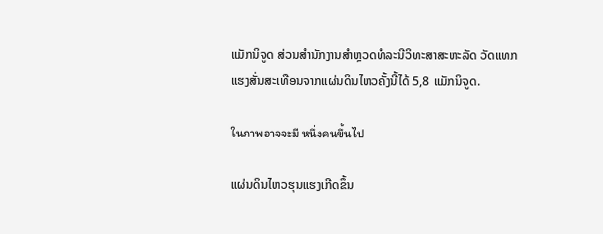ແມັກນິຈູດ ສ່ວນສໍານັກງານສໍາຫຼວດທໍລະນີວິທະສາສະຫະລັດ ວັດແທກແຮງສັ່ນສະເທືອນຈາກແຜ່ນດິນໄຫວຄັ້ງນີ້ໄດ້ 5,8 ແມັກນິຈູດ.

ในภาพอาจจะมี หนึ่งคนขึ้นไป

ແຜ່ນດິນໄຫວຮຸນແຮງເກີດຂຶ້ນ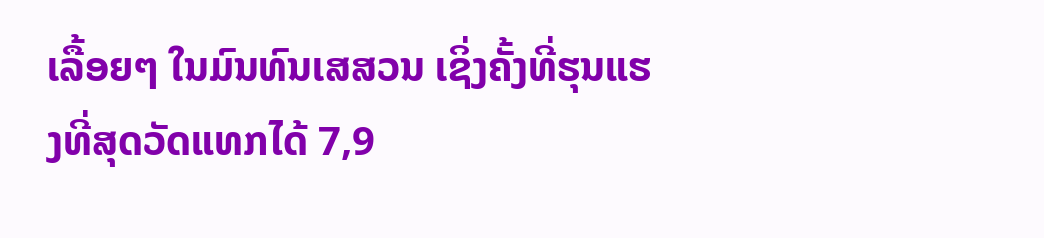ເລື້ອຍໆ ໃນມົນທົນເສສວນ ເຊິ່ງຄັ້ງທີ່ຮຸນແຮງທີ່ສຸດວັດແທກໄດ້ 7,9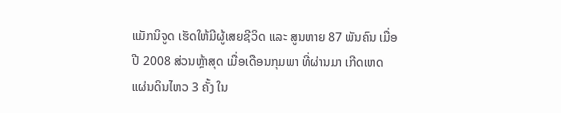ແມັກນິຈູດ ເຮັດໃຫ້ມີຜູ້ເສຍຊີວິດ ແລະ ສູນຫາຍ 87 ພັນຄົນ ເມື່ອປີ 2008 ສ່ວນຫຼ້າສຸດ ເມື່ອເດືອນກຸມພາ ທີ່ຜ່ານມາ ເກີດເຫດແຜ່ນດິນໄຫວ 3 ຄັ້ງ ໃນ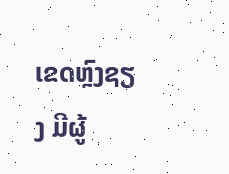ເຂດຫຼົງຊຽງ ມີຜູ້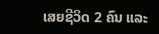ເສຍຊີວິດ 2 ຄົນ ແລະ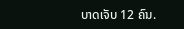ບາດເຈັບ 12 ຄົນ.